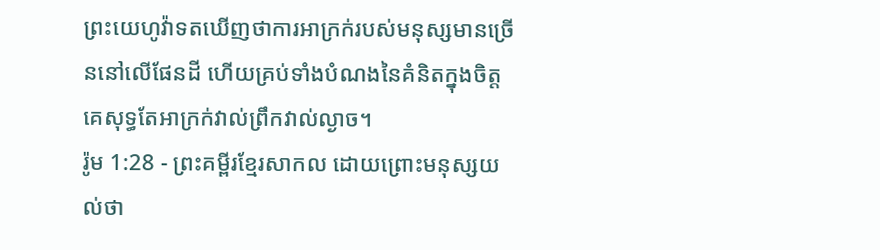ព្រះយេហូវ៉ាទតឃើញថាការអាក្រក់របស់មនុស្សមានច្រើននៅលើផែនដី ហើយគ្រប់ទាំងបំណងនៃគំនិតក្នុងចិត្តគេសុទ្ធតែអាក្រក់វាល់ព្រឹកវាល់ល្ងាច។
រ៉ូម 1:28 - ព្រះគម្ពីរខ្មែរសាកល ដោយព្រោះមនុស្សយល់ថា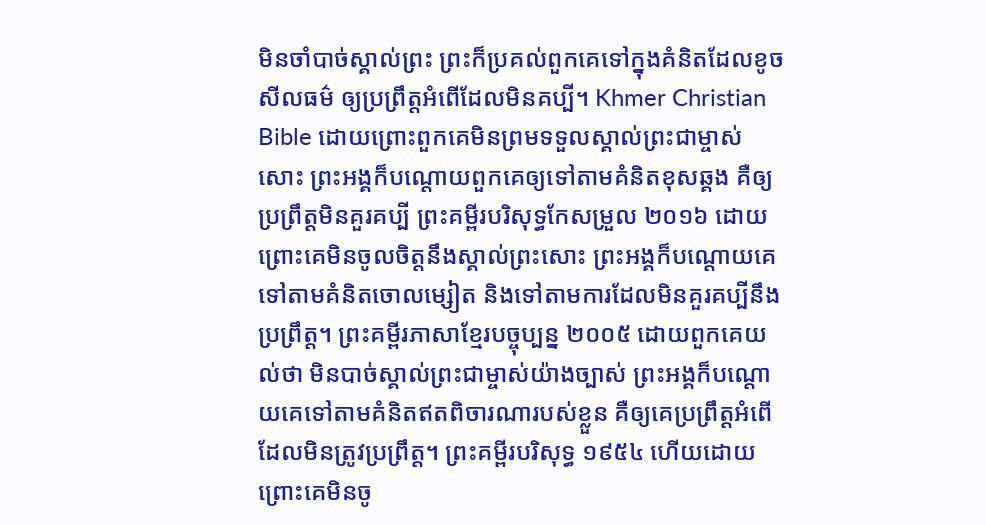មិនចាំបាច់ស្គាល់ព្រះ ព្រះក៏ប្រគល់ពួកគេទៅក្នុងគំនិតដែលខូចសីលធម៌ ឲ្យប្រព្រឹត្តអំពើដែលមិនគប្បី។ Khmer Christian Bible ដោយព្រោះពួកគេមិនព្រមទទួលស្គាល់ព្រះជាម្ចាស់សោះ ព្រះអង្គក៏បណ្ដោយពួកគេឲ្យទៅតាមគំនិតខុសឆ្គង គឺឲ្យប្រព្រឹត្ដមិនគួរគប្បី ព្រះគម្ពីរបរិសុទ្ធកែសម្រួល ២០១៦ ដោយព្រោះគេមិនចូលចិត្តនឹងស្គាល់ព្រះសោះ ព្រះអង្គក៏បណ្ដោយគេទៅតាមគំនិតចោលម្សៀត និងទៅតាមការដែលមិនគួរគប្បីនឹងប្រព្រឹត្ត។ ព្រះគម្ពីរភាសាខ្មែរបច្ចុប្បន្ន ២០០៥ ដោយពួកគេយល់ថា មិនបាច់ស្គាល់ព្រះជាម្ចាស់យ៉ាងច្បាស់ ព្រះអង្គក៏បណ្ដោយគេទៅតាមគំនិតឥតពិចារណារបស់ខ្លួន គឺឲ្យគេប្រព្រឹត្តអំពើដែលមិនត្រូវប្រព្រឹត្ត។ ព្រះគម្ពីរបរិសុទ្ធ ១៩៥៤ ហើយដោយព្រោះគេមិនចូ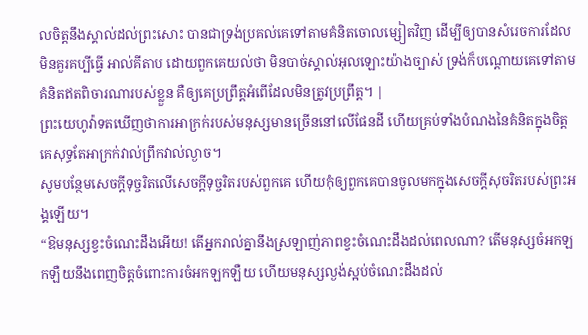លចិត្តនឹងស្គាល់ដល់ព្រះសោះ បានជាទ្រង់ប្រគល់គេទៅតាមគំនិតចោលម្សៀតវិញ ដើម្បីឲ្យបានសំរេចការដែលមិនគួរគប្បីធ្វើ អាល់គីតាប ដោយពួកគេយល់ថា មិនបាច់ស្គាល់អុលឡោះយ៉ាងច្បាស់ ទ្រង់ក៏បណ្ដោយគេទៅតាមគំនិតឥតពិចារណារបស់ខ្លួន គឺឲ្យគេប្រព្រឹត្ដអំពើដែលមិនត្រូវប្រព្រឹត្ដ។ |
ព្រះយេហូវ៉ាទតឃើញថាការអាក្រក់របស់មនុស្សមានច្រើននៅលើផែនដី ហើយគ្រប់ទាំងបំណងនៃគំនិតក្នុងចិត្តគេសុទ្ធតែអាក្រក់វាល់ព្រឹកវាល់ល្ងាច។
សូមបន្ថែមសេចក្ដីទុច្ចរិតលើសេចក្ដីទុច្ចរិតរបស់ពួកគេ ហើយកុំឲ្យពួកគេបានចូលមកក្នុងសេចក្ដីសុចរិតរបស់ព្រះអង្គឡើយ។
“ឱមនុស្សខ្វះចំណេះដឹងអើយ! តើអ្នករាល់គ្នានឹងស្រឡាញ់ភាពខ្វះចំណេះដឹងដល់ពេលណា? តើមនុស្សចំអកឡកឡឺយនឹងពេញចិត្តចំពោះការចំអកឡកឡឺយ ហើយមនុស្សល្ងង់ស្អប់ចំណេះដឹងដល់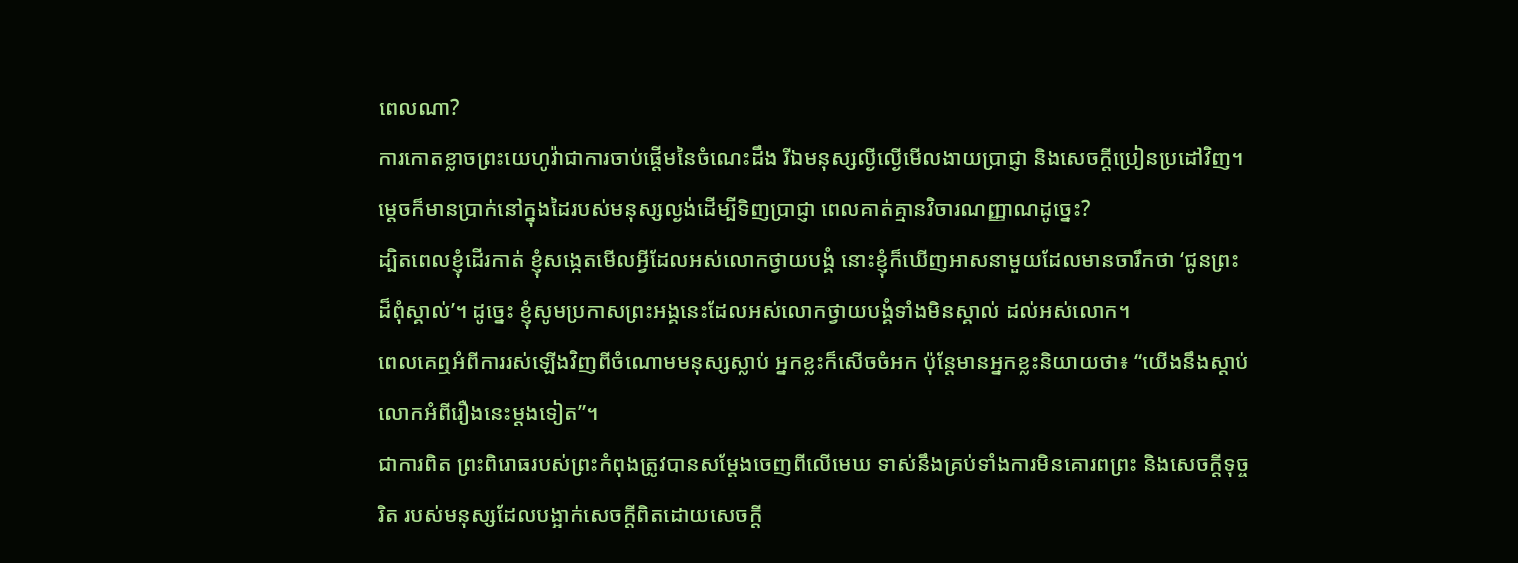ពេលណា?
ការកោតខ្លាចព្រះយេហូវ៉ាជាការចាប់ផ្ដើមនៃចំណេះដឹង រីឯមនុស្សល្ងីល្ងើមើលងាយប្រាជ្ញា និងសេចក្ដីប្រៀនប្រដៅវិញ។
ម្ដេចក៏មានប្រាក់នៅក្នុងដៃរបស់មនុស្សល្ងង់ដើម្បីទិញប្រាជ្ញា ពេលគាត់គ្មានវិចារណញ្ញាណដូច្នេះ?
ដ្បិតពេលខ្ញុំដើរកាត់ ខ្ញុំសង្កេតមើលអ្វីដែលអស់លោកថ្វាយបង្គំ នោះខ្ញុំក៏ឃើញអាសនាមួយដែលមានចារឹកថា ‘ជូនព្រះដ៏ពុំស្គាល់’។ ដូច្នេះ ខ្ញុំសូមប្រកាសព្រះអង្គនេះដែលអស់លោកថ្វាយបង្គំទាំងមិនស្គាល់ ដល់អស់លោក។
ពេលគេឮអំពីការរស់ឡើងវិញពីចំណោមមនុស្សស្លាប់ អ្នកខ្លះក៏សើចចំអក ប៉ុន្តែមានអ្នកខ្លះនិយាយថា៖ “យើងនឹងស្ដាប់លោកអំពីរឿងនេះម្ដងទៀត”។
ជាការពិត ព្រះពិរោធរបស់ព្រះកំពុងត្រូវបានសម្ដែងចេញពីលើមេឃ ទាស់នឹងគ្រប់ទាំងការមិនគោរពព្រះ និងសេចក្ដីទុច្ចរិត របស់មនុស្សដែលបង្អាក់សេចក្ដីពិតដោយសេចក្ដី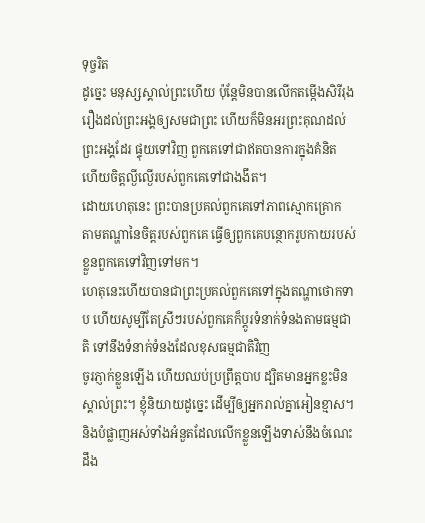ទុច្ចរិត
ដូច្នេះ មនុស្សស្គាល់ព្រះហើយ ប៉ុន្តែមិនបានលើកតម្កើងសិរីរុងរឿងដល់ព្រះអង្គឲ្យសមជាព្រះ ហើយក៏មិនអរព្រះគុណដល់ព្រះអង្គដែរ ផ្ទុយទៅវិញ ពួកគេទៅជាឥតបានការក្នុងគំនិត ហើយចិត្តល្ងីល្ងើរបស់ពួកគេទៅជាងងឹត។
ដោយហេតុនេះ ព្រះបានប្រគល់ពួកគេទៅភាពស្មោកគ្រោក តាមតណ្ហានៃចិត្តរបស់ពួកគេ ធ្វើឲ្យពួកគេបន្ថោករូបកាយរបស់ខ្លួនពួកគេទៅវិញទៅមក។
ហេតុនេះហើយបានជាព្រះប្រគល់ពួកគេទៅក្នុងតណ្ហាថោកទាប ហើយសូម្បីតែស្រីៗរបស់ពួកគេក៏ប្ដូរទំនាក់ទំនងតាមធម្មជាតិ ទៅនឹងទំនាក់ទំនងដែលខុសធម្មជាតិវិញ
ចូរភ្ញាក់ខ្លួនឡើង ហើយឈប់ប្រព្រឹត្តបាប ដ្បិតមានអ្នកខ្លះមិនស្គាល់ព្រះ។ ខ្ញុំនិយាយដូច្នេះ ដើម្បីឲ្យអ្នករាល់គ្នាអៀនខ្មាស។
និងបំផ្លាញអស់ទាំងអំនួតដែលលើកខ្លួនឡើងទាស់នឹងចំណេះដឹង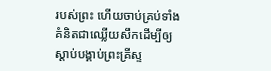របស់ព្រះ ហើយចាប់គ្រប់ទាំងគំនិតជាឈ្លើយសឹកដើម្បីឲ្យស្ដាប់បង្គាប់ព្រះគ្រីស្ទ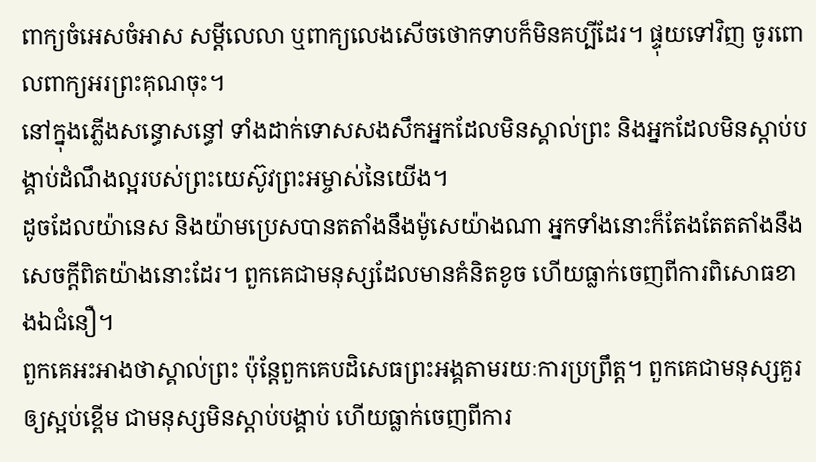ពាក្យចំអេសចំអាស សម្ដីលេលា ឬពាក្យលេងសើចថោកទាបក៏មិនគប្បីដែរ។ ផ្ទុយទៅវិញ ចូរពោលពាក្យអរព្រះគុណចុះ។
នៅក្នុងភ្លើងសន្ធោសន្ធៅ ទាំងដាក់ទោសសងសឹកអ្នកដែលមិនស្គាល់ព្រះ និងអ្នកដែលមិនស្ដាប់បង្គាប់ដំណឹងល្អរបស់ព្រះយេស៊ូវព្រះអម្ចាស់នៃយើង។
ដូចដែលយ៉ានេស និងយ៉ាមប្រេសបានតតាំងនឹងម៉ូសេយ៉ាងណា អ្នកទាំងនោះក៏តែងតែតតាំងនឹងសេចក្ដីពិតយ៉ាងនោះដែរ។ ពួកគេជាមនុស្សដែលមានគំនិតខូច ហើយធ្លាក់ចេញពីការពិសោធខាងឯជំនឿ។
ពួកគេអះអាងថាស្គាល់ព្រះ ប៉ុន្តែពួកគេបដិសេធព្រះអង្គតាមរយៈការប្រព្រឹត្ត។ ពួកគេជាមនុស្សគួរឲ្យស្អប់ខ្ពើម ជាមនុស្សមិនស្ដាប់បង្គាប់ ហើយធ្លាក់ចេញពីការ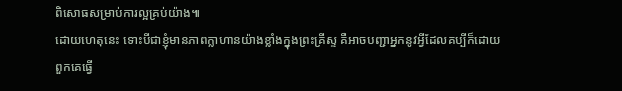ពិសោធសម្រាប់ការល្អគ្រប់យ៉ាង៕
ដោយហេតុនេះ ទោះបីជាខ្ញុំមានភាពក្លាហានយ៉ាងខ្លាំងក្នុងព្រះគ្រីស្ទ គឺអាចបញ្ជាអ្នកនូវអ្វីដែលគប្បីក៏ដោយ
ពួកគេធ្វើ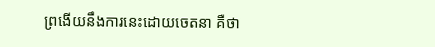ព្រងើយនឹងការនេះដោយចេតនា គឺថា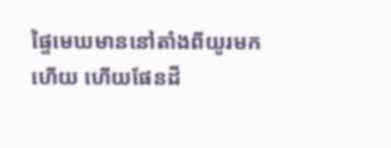ផ្ទៃមេឃមាននៅតាំងពីយូរមកហើយ ហើយផែនដី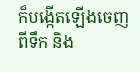ក៏បង្កើតឡើងចេញពីទឹក និង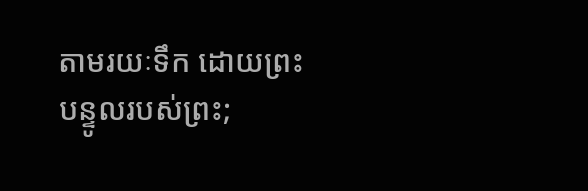តាមរយៈទឹក ដោយព្រះបន្ទូលរបស់ព្រះ;